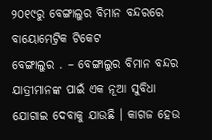୨୦୧୯ରୁ ବେଙ୍ଗାଲୁର ବିମାନ ବନ୍ଦରରେ ବାୟୋମେଟ୍ରିକ ଟିକେଟ
ବେଙ୍ଗାଲୁର . – ବେଙ୍ଗାଲୁର ବିମାନ ବନ୍ଦର ଯାତ୍ରୀମାନଙ୍କ ପାଇଁ ଏକ ନୂଆ ସୁବିଧା ଯୋଗାଇ ଦେବାକୁ ଯାଉଛି । କାଗଜ ହେଉ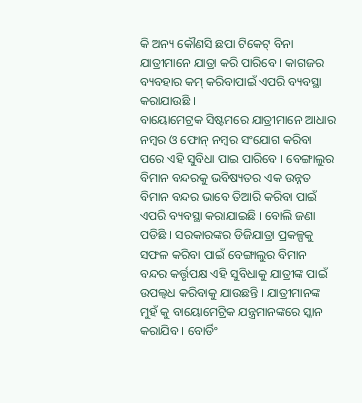କି ଅନ୍ୟ କୌଣସି ଛପା ଟିକେଟ୍ ବିନା ଯାତ୍ରୀମାନେ ଯାତ୍ରା କରି ପାରିବେ । କାଗଜର ବ୍ୟବହାର କମ୍ କରିବାପାଇଁ ଏପରି ବ୍ୟବସ୍ଥା କରାଯାଉଛି ।
ବାୟୋମେଟ୍ରକ ସିଷ୍ଟମରେ ଯାତ୍ରୀମାନେ ଆଧାର ନମ୍ବର ଓ ଫୋନ୍ ନମ୍ବର ସଂଯୋଗ କରିବା ପରେ ଏହି ସୁବିଧା ପାଇ ପାରିବେ । ବେଙ୍ଗାଲୁର ବିମାନ ବନ୍ଦରକୁ ଭବିଷ୍ୟତର ଏକ ଉନ୍ନତ ବିମାନ ବନ୍ଦର ଭାବେ ତିଆରି କରିବା ପାଇଁ ଏପରି ବ୍ୟବସ୍ଥା କରାଯାଇଛି । ବୋଲି ଜଣା ପଡିଛି । ସରକାରଙ୍କର ଡିଜିଯାତ୍ରା ପ୍ରକଳ୍ପକୁ ସଫଳ କରିବା ପାଇଁ ବେଙ୍ଗାଲୁର ବିମାନ ବନ୍ଦର କର୍ତ୍ତୃପକ୍ଷ ଏହି ସୁବିଧାକୁ ଯାତ୍ରୀଙ୍କ ପାଇଁ ଉପଲ୍ବଧ କରିବାକୁ ଯାଉଛନ୍ତି । ଯାତ୍ରୀମାନଙ୍କ ମୁହଁ କୁ ବାୟୋମେଟ୍ରିକ ଯନ୍ତ୍ରମାନଙ୍କରେ ସ୍କାନ କରାଯିବ । ବୋର୍ଡିଂ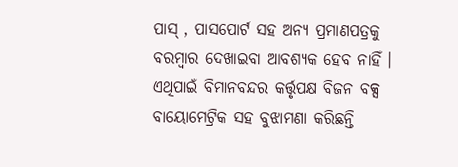ପାସ୍ , ପାସପୋର୍ଟ ସହ ଅନ୍ୟ ପ୍ରମାଣପତ୍ରକୁ ବରମ୍ବାର ଦେଖାଇବା ଆବଶ୍ୟକ ହେବ ନାହିଁ ।
ଏଥିପାଇଁ ବିମାନବନ୍ଦର କର୍ତ୍ତୃପକ୍ଷ ବିଜନ ବକ୍ସ ବାୟୋମେଟ୍ରିକ ସହ ବୁଝାମଣା କରିଛନ୍ତି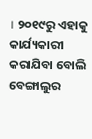। ୨୦୧୯ରୁ ଏହାକୁ କାର୍ଯ୍ୟକାରୀ କରାଯିବା ବୋଲି ବେଙ୍ଗାଲୁର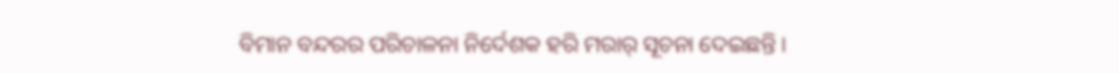ବିମାନ ବନ୍ଦରର ପରିଚାଳନା ନିର୍ଦେଶକ ହରି ମରାର୍ ସୂଚନା ଦେଇଛନ୍ତି ।